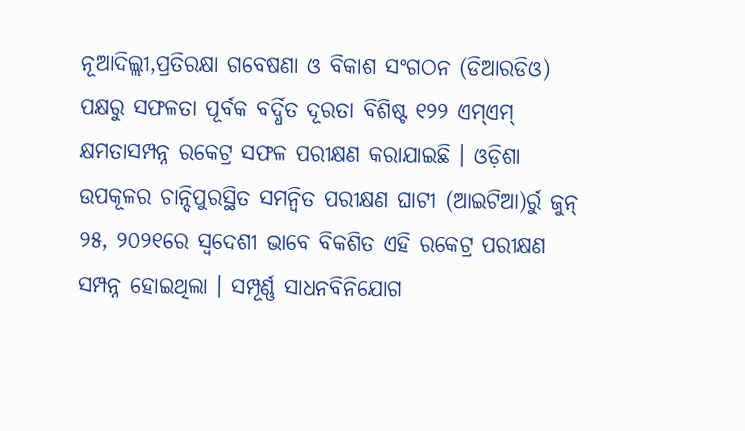ନୂଆଦିଲ୍ଲୀ,ପ୍ରତିରକ୍ଷା ଗବେଷଣା ଓ ବିକାଶ ସଂଗଠନ (ଡିଆରଡିଓ) ପକ୍ଷରୁ ସଫଳତା ପୂର୍ବକ ବର୍ଦ୍ଧିତ ଦୂରତା ବିଶିଷ୍ଟ ୧୨୨ ଏମ୍ଏମ୍ କ୍ଷମତାସମ୍ପନ୍ନ ରକେଟ୍ର ସଫଳ ପରୀକ୍ଷଣ କରାଯାଇଛି । ଓଡ଼ିଶା ଉପକୂଳର ଚାନ୍ଦିପୁରସ୍ଥିତ ସମନ୍ୱିତ ପରୀକ୍ଷଣ ଘାଟୀ (ଆଇଟିଆ)ର୍ରୁ ଜୁନ୍ ୨୫, ୨୦୨୧ରେ ସ୍ୱଦେଶୀ ଭାବେ ବିକଶିତ ଏହି ରକେଟ୍ର ପରୀକ୍ଷଣ ସମ୍ପନ୍ନ ହୋଇଥିଲା । ସମ୍ପୂର୍ଣ୍ଣ ସାଧନବିନିଯୋଗ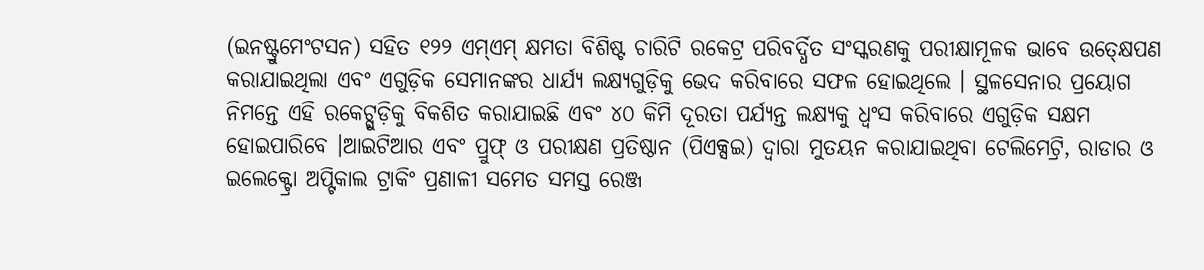(ଇନଷ୍ଟ୍ରୁମେଂଟସନ) ସହିତ ୧୨୨ ଏମ୍ଏମ୍ କ୍ଷମତା ବିଶିଷ୍ଟ ଚାରିଟି ରକେଟ୍ର ପରିବର୍ଦ୍ଧିତ ସଂସ୍କରଣକୁ ପରୀକ୍ଷାମୂଳକ ଭାବେ ଉତ୍କ୍ଷେପଣ କରାଯାଇଥିଲା ଏବଂ ଏଗୁଡ଼ିକ ସେମାନଙ୍କର ଧାର୍ଯ୍ୟ ଲକ୍ଷ୍ୟଗୁଡ଼ିକୁ ଭେଦ କରିବାରେ ସଫଳ ହୋଇଥିଲେ । ସ୍ଥଳସେନାର ପ୍ରୟୋଗ ନିମନ୍ତେ ଏହି ରକେଟ୍ଗୁଡ଼ିକୁ ବିକଶିତ କରାଯାଇଛି ଏବଂ ୪୦ କିମି ଦୂରତା ପର୍ଯ୍ୟନ୍ତ ଲକ୍ଷ୍ୟକୁ ଧ୍ୱଂସ କରିବାରେ ଏଗୁଡ଼ିକ ସକ୍ଷମ ହୋଇପାରିବେ ।ଆଇଟିଆର ଏବଂ ପ୍ରୁଫ୍ ଓ ପରୀକ୍ଷଣ ପ୍ରତିଷ୍ଠାନ (ପିଏକ୍ସଇ) ଦ୍ୱାରା ମୁତୟନ କରାଯାଇଥିବା ଟେଲିମେଟ୍ରି, ରାଡାର ଓ ଇଲେକ୍ଟ୍ରୋ ଅପ୍ଟିକାଲ ଟ୍ରାକିଂ ପ୍ରଣାଳୀ ସମେତ ସମସ୍ତ ରେଞ୍ଜ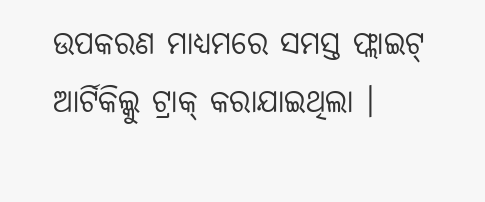ଉପକରଣ ମାଧ୍ୟମରେ ସମସ୍ତ ଫ୍ଲାଇଟ୍ ଆର୍ଟିକିଲ୍କୁ ଟ୍ରାକ୍ କରାଯାଇଥିଲା ।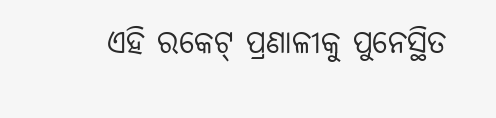ଏହି ରକେଟ୍ ପ୍ରଣାଳୀକୁ ପୁନେସ୍ଥିତ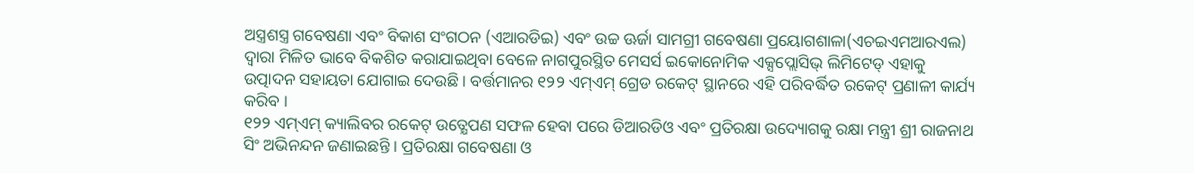ଅସ୍ତ୍ରଶସ୍ତ୍ର ଗବେଷଣା ଏବଂ ବିକାଶ ସଂଗଠନ (ଏଆରଡିଇ) ଏବଂ ଉଚ୍ଚ ଊର୍ଜା ସାମଗ୍ରୀ ଗବେଷଣା ପ୍ରୟୋଗଶାଳା(ଏଚଇଏମଆରଏଲ) ଦ୍ୱାରା ମିଳିତ ଭାବେ ବିକଶିତ କରାଯାଇଥିବା ବେଳେ ନାଗପୁରସ୍ଥିତ ମେସର୍ସ ଇକୋନୋମିକ ଏକ୍ସପ୍ଲୋସିଭ୍ ଲିମିଟେଡ୍ ଏହାକୁ ଉତ୍ପାଦନ ସହାୟତା ଯୋଗାଇ ଦେଉଛି । ବର୍ତ୍ତମାନର ୧୨୨ ଏମ୍ଏମ୍ ଗ୍ରେଡ ରକେଟ୍ ସ୍ଥାନରେ ଏହି ପରିବର୍ଦ୍ଧିତ ରକେଟ୍ ପ୍ରଣାଳୀ କାର୍ଯ୍ୟ କରିବ ।
୧୨୨ ଏମ୍ଏମ୍ କ୍ୟାଲିବର ରକେଟ୍ ଉତ୍କ୍ଷେପଣ ସଫଳ ହେବା ପରେ ଡିଆରଡିଓ ଏବଂ ପ୍ରତିରକ୍ଷା ଉଦ୍ୟୋଗକୁ ରକ୍ଷା ମନ୍ତ୍ରୀ ଶ୍ରୀ ରାଜନାଥ ସିଂ ଅଭିନନ୍ଦନ ଜଣାଇଛନ୍ତି । ପ୍ରତିରକ୍ଷା ଗବେଷଣା ଓ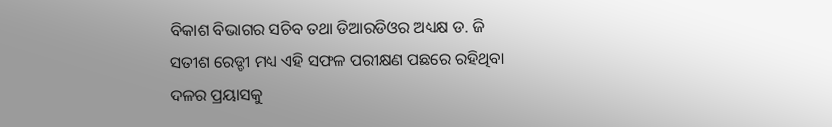ବିକାଶ ବିଭାଗର ସଚିବ ତଥା ଡିଆରଡିଓର ଅଧ୍ୟକ୍ଷ ଡ. ଜି ସତୀଶ ରେଡ୍ଡୀ ମଧ୍ୟ ଏହି ସଫଳ ପରୀକ୍ଷଣ ପଛରେ ରହିଥିବା ଦଳର ପ୍ରୟାସକୁ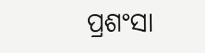ପ୍ରଶଂସା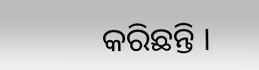କରିଛନ୍ତି ।